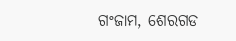ଗଂଜାମ, ଶେରଗଡ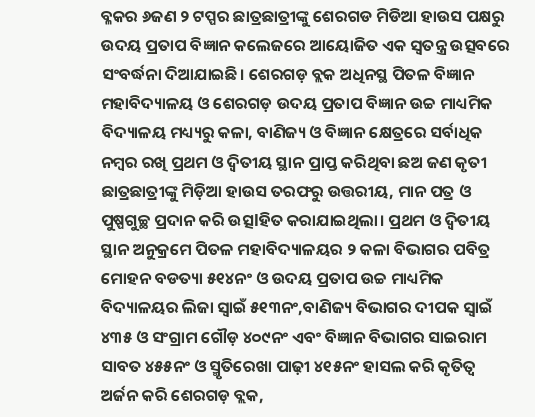ବ୍ଳକର ୬ଜଣ ୨ ଟପ୍ପର ଛାତ୍ରଛାତ୍ରୀଙ୍କୁ ଶେରଗଡ ମିଡିଆ ହାଉସ ପକ୍ଷରୁ ଉଦୟ ପ୍ରତାପ ବିଜ୍ଞାନ କଲେଜରେ ଆୟୋଜିତ ଏକ ସ୍ଵତନ୍ତ୍ର ଉତ୍ସବରେ ସଂବର୍ଦ୍ଧନା ଦିଆଯାଇଛି। ଶେରଗଡ଼ ବ୍ଲକ ଅଧିନସ୍ଥ ପିତଳ ବିଜ୍ଞାନ ମହାବିଦ୍ୟାଳୟ ଓ ଶେରଗଡ଼ ଉଦୟ ପ୍ରତାପ ବିଜ୍ଞାନ ଉଚ୍ଚ ମାଧ୍ୟମିକ ବିଦ୍ୟାଳୟ ମଧ୍ୟ୍ୟରୁ କଳା, ବାଣିଜ୍ୟ ଓ ବିଜ୍ଞାନ କ୍ଷେତ୍ରରେ ସର୍ବାଧିକ ନମ୍ବର ରଖି ପ୍ରଥମ ଓ ଦ୍ଵିତୀୟ ସ୍ଥାନ ପ୍ରାପ୍ତ କରିଥିବା ଛଅ ଜଣ କୃତୀ ଛାତ୍ରଛାତ୍ରୀଙ୍କୁ ମିଡ଼ିଆ ହାଉସ ତରଫରୁ ଉତ୍ତରୀୟ, ମାନ ପତ୍ର ଓ ପୁଷ୍ପଗୁଚ୍ଛ ପ୍ରଦାନ କରି ଉତ୍ସlହିତ କରାଯାଇଥିଲା। ପ୍ରଥମ ଓ ଦ୍ଵିତୀୟ ସ୍ଥାନ ଅନୁକ୍ରମେ ପିତଳ ମହାବିଦ୍ୟାଳୟର ୨ କଳା ବିଭାଗର ପବିତ୍ର ମୋହନ ବଡତ୍ୟା ୫୧୪ନଂ ଓ ଉଦୟ ପ୍ରତାପ ଉଚ୍ଚ ମାଧ୍ୟମିକ ବିଦ୍ୟାଳୟର ଲିଜା ସ୍ଵାଇଁ ୫୧୩ନଂ,ବାଣିଜ୍ୟ ବିଭାଗର ଦୀପକ ସ୍ଵାଇଁ ୪୩୫ ଓ ସଂଗ୍ରାମ ଗୌଡ଼ ୪୦୯ନଂ ଏବଂ ବିଜ୍ଞାନ ବିଭାଗର ସାଇରାମ ସାବତ ୪୫୫ନଂ ଓ ସ୍ମୃତିରେଖା ପାଢ଼ୀ ୪୧୫ନଂ ହାସଲ କରି କୃତିତ୍ଵ ଅର୍ଜନ କରି ଶେରଗଡ଼ ବ୍ଲକ,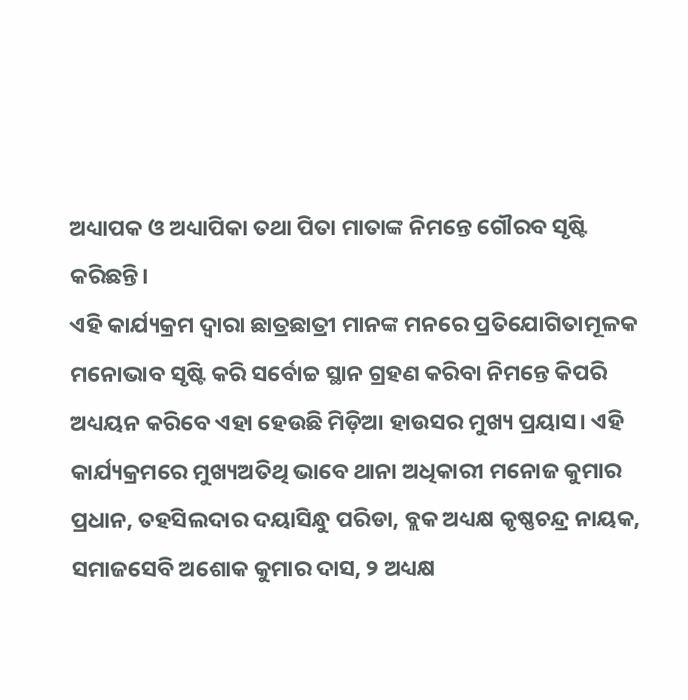ଅଧ୍ୟାପକ ଓ ଅଧ୍ୟାପିକା ତଥା ପିତା ମାତାଙ୍କ ନିମନ୍ତେ ଗୌରବ ସୃଷ୍ଟି କରିଛନ୍ତି।
ଏହି କାର୍ଯ୍ୟକ୍ରମ ଦ୍ଵାରା ଛାତ୍ରଛାତ୍ରୀ ମାନଙ୍କ ମନରେ ପ୍ରତିଯୋଗିତାମୂଳକ ମନୋଭାବ ସୃଷ୍ଟି କରି ସର୍ବୋଚ୍ଚ ସ୍ଥାନ ଗ୍ରହଣ କରିବା ନିମନ୍ତେ କିପରି ଅଧ୍ୟୟନ କରିବେ ଏହା ହେଉଛି ମିଡ଼ିଆ ହାଉସର ମୁଖ୍ୟ ପ୍ରୟାସ। ଏହି କାର୍ଯ୍ୟକ୍ରମରେ ମୁଖ୍ୟଅତିଥି ଭାବେ ଥାନା ଅଧିକାରୀ ମନୋଜ କୁମାର ପ୍ରଧାନ, ତହସିଲଦାର ଦୟାସିନ୍ଧୁ ପରିଡା, ବ୍ଲକ ଅଧ୍ୟକ୍ଷ କୃଷ୍ଣଚନ୍ଦ୍ର ନାୟକ, ସମାଜସେବି ଅଶୋକ କୁମାର ଦାସ, ୨ ଅଧ୍ୟକ୍ଷ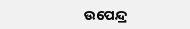ଉପେନ୍ଦ୍ର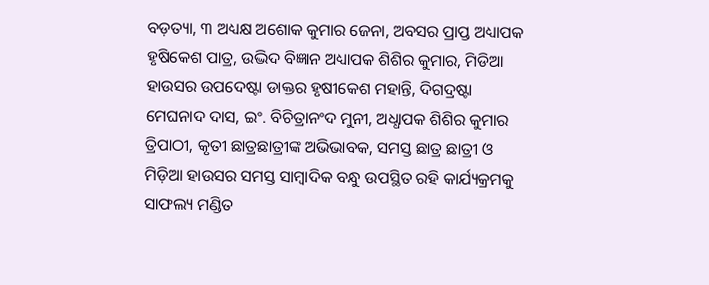ବଡ଼ତ୍ୟା, ୩ ଅଧ୍ୟକ୍ଷ ଅଶୋକ କୁମାର ଜେନା, ଅବସର ପ୍ରାପ୍ତ ଅଧ୍ୟାପକ ହୃଷିକେଶ ପାତ୍ର, ଉଦ୍ଭିଦ ବିଜ୍ଞାନ ଅଧ୍ୟାପକ ଶିଶିର କୁମାର, ମିଡିଆ ହାଉସର ଉପଦେଷ୍ଟା ଡାକ୍ତର ହୃଷୀକେଶ ମହାନ୍ତି, ଦିଗଦ୍ରଷ୍ଟା ମେଘନାଦ ଦାସ, ଇଂ. ବିଚିତ୍ରାନଂଦ ମୁନୀ, ଅଧ୍ଧାପକ ଶିଶିର କୁମାର ତ୍ରିପାଠୀ, କୃତୀ ଛାତ୍ରଛାତ୍ରୀଙ୍କ ଅଭିଭାବକ, ସମସ୍ତ ଛାତ୍ର ଛାତ୍ରୀ ଓ ମିଡ଼ିଆ ହାଉସର ସମସ୍ତ ସାମ୍ବାଦିକ ବନ୍ଧୁ ଉପସ୍ଥିତ ରହି କାର୍ଯ୍ୟକ୍ରମକୁ ସାଫଲ୍ୟ ମଣ୍ଡିତ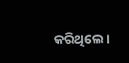କରିଥିଲେ।